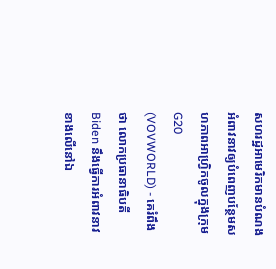សហរដ្ឋអាមេរិកមានបំណងអំពាវនាវឲ្យបំពេញបន្ថែមសហភាពអាហ្វ្រិកចូលក្នុងក្រុម G20
(VOVWORLD) - គេរំពឹងថា លោកប្រធានាធិបតី Biden នឹងធ្វើការអំពាវនាវខាងលើនៅឯ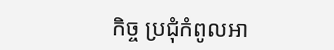កិច្ច ប្រជុំកំពូលអា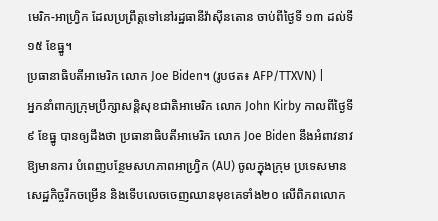មេរិក-អាហ្វ្រិក ដែលប្រព្រឹត្តទៅនៅរដ្ឋធានីវ៉ាស៊ីនតោន ចាប់ពីថ្ងៃទី ១៣ ដល់ទី១៥ ខែធ្នូ។
ប្រធានាធិបតីអាមេរិក លោក Joe Biden។ (រូបថត៖ AFP/TTXVN) |
អ្នកនាំពាក្យក្រុមប្រឹក្សាសន្តិសុខជាតិអាមេរិក លោក John Kirby កាលពីថ្ងៃទី ៩ ខែធ្នូ បានឲ្យដឹងថា ប្រធានាធិបតីអាមេរិក លោក Joe Biden នឹងអំពាវនាវឱ្យមានការ បំពេញបន្ថែមសហភាពអាហ្រ្វិក (AU) ចូលក្នុងក្រុម ប្រទេសមានសេដ្ឋកិច្ចរីកចម្រើន និងទើបលេចចេញឈានមុខគេទាំង២០ លើពិភពលោក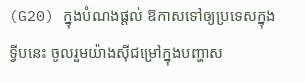(G20) ក្នុងបំណងផ្តល់ ឱកាសទៅឲ្យប្រទេសក្នុងទ្វីបនេះ ចូលរួមយ៉ាងស៊ីជម្រៅក្នុងបញ្ហាស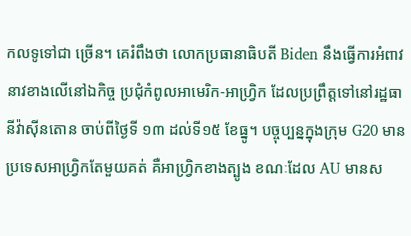កលទូទៅជា ច្រើន។ គេរំពឹងថា លោកប្រធានាធិបតី Biden នឹងធ្វើការអំពាវនាវខាងលើនៅឯកិច្ច ប្រជុំកំពូលអាមេរិក-អាហ្វ្រិក ដែលប្រព្រឹត្តទៅនៅរដ្ឋធានីវ៉ាស៊ីនតោន ចាប់ពីថ្ងៃទី ១៣ ដល់ទី១៥ ខែធ្នូ។ បច្ចុប្បន្នក្នុងក្រុម G20 មានប្រទេសអាហ្វ្រិកតែមួយគត់ គឺអាហ្វ្រិកខាងត្បូង ខណៈដែល AU មានស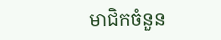មាជិកចំនួន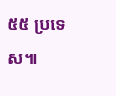៥៥ ប្រទេស៕